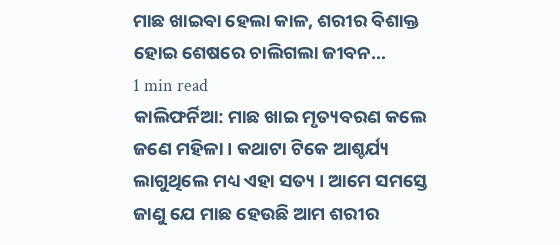ମାଛ ଖାଇବା ହେଲା କାଳ, ଶରୀର ବିଶାକ୍ତ ହୋଇ ଶେଷରେ ଚାଲିଗଲା ଜୀବନ…
1 min read
କାଲିଫର୍ନିଆ: ମାଛ ଖାଇ ମୃତ୍ୟବରଣ କଲେ ଜଣେ ମହିଳା । କଥାଟା ଟିକେ ଆଶ୍ଚର୍ଯ୍ୟ ଲାଗୁଥିଲେ ମଧ୍ୟ ଏହା ସତ୍ୟ । ଆମେ ସମସ୍ତେ ଜାଣୁ ଯେ ମାଛ ହେଉଛି ଆମ ଶରୀର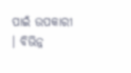ପାଇଁ ଉପକାରୀ । ବିଭିନ୍ନ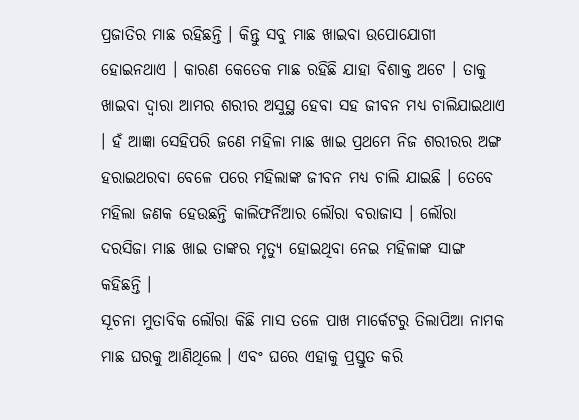ପ୍ରଜାତିର ମାଛ ରହିଛନ୍ତି । କିନ୍ତୁ ସବୁ ମାଛ ଖାଇବା ଉପୋଯୋଗୀ ହୋଇନଥାଏ । କାରଣ କେତେକ ମାଛ ରହିଛି ଯାହା ବିଶାକ୍ତ ଅଟେ । ତାକୁ ଖାଇବା ଦ୍ୱାରା ଆମର ଶରୀର ଅସୁସ୍ଥ ହେବା ସହ ଜୀବନ ମଧ୍ୟ ଚାଲିଯାଇଥାଏ । ହଁ ଆଜ୍ଞା ସେହିପରି ଜଣେ ମହିଳା ମାଛ ଖାଇ ପ୍ରଥମେ ନିଜ ଶରୀରର ଅଙ୍ଗ ହରାଇଥରବା ବେଳେ ପରେ ମହିଲାଙ୍କ ଜୀବନ ମଧ୍ୟ ଚାଲି ଯାଇଛି । ତେବେ ମହିଲା ଜଣକ ହେଉଛନ୍ତି କାଲିଫର୍ନିଆର ଲୌରା ବରାଜାସ । ଲୌରା ଦରସିଜା ମାଛ ଖାଇ ତାଙ୍କର ମୃତ୍ୟୁ ହୋଇଥିବା ନେଇ ମହିଳାଙ୍କ ସାଙ୍ଗ କହିଛନ୍ତି ।
ସୂଚନା ମୁତାବିକ ଲୌରା କିଛି ମାସ ତଳେ ପାଖ ମାର୍କେଟରୁ ତିଲାପିଆ ନାମକ ମାଛ ଘରକୁ ଆଣିଥିଲେ । ଏବଂ ଘରେ ଏହାକୁ ପ୍ରସ୍ତୁତ କରି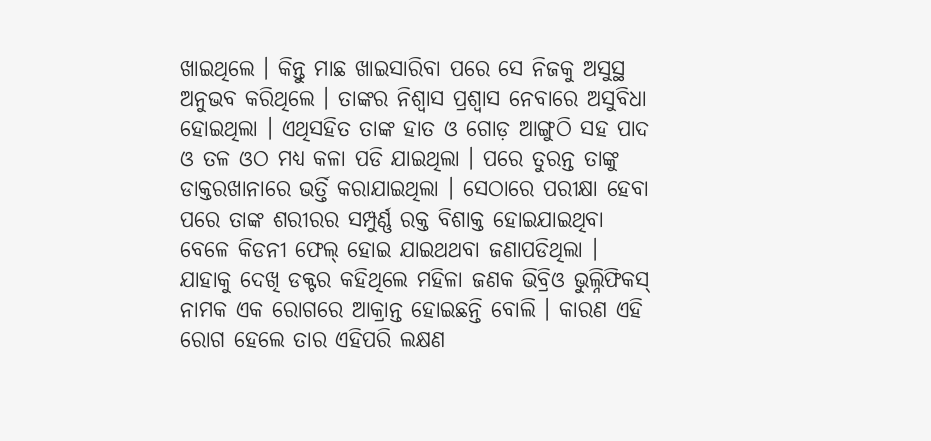ଖାଇଥିଲେ । କିନ୍ତୁ ମାଛ ଖାଇସାରିବା ପରେ ସେ ନିଜକୁ ଅସୁସ୍ଥ ଅନୁଭବ କରିଥିଲେ । ତାଙ୍କର ନିଶ୍ୱାସ ପ୍ରଶ୍ୱାସ ନେବାରେ ଅସୁବିଧା ହୋଇଥିଲା । ଏଥିସହିତ ତାଙ୍କ ହାତ ଓ ଗୋଡ଼ ଆଙ୍ଗୁଠି ସହ ପାଦ ଓ ତଳ ଓଠ ମଧ୍ୟ କଳା ପଡି ଯାଇଥିଲା । ପରେ ତୁରନ୍ତ ତାଙ୍କୁ ଡାକ୍ତରଖାନାରେ ଭର୍ତ୍ତି କରାଯାଇଥିଲା । ସେଠାରେ ପରୀକ୍ଷା ହେବା ପରେ ତାଙ୍କ ଶରୀରର ସମ୍ପୁର୍ଣ୍ଣ ରକ୍ତ ବିଶାକ୍ତ ହୋଇଯାଇଥିବା ବେଳେ କିଡନୀ ଫେଲ୍ ହୋଇ ଯାଇଥଥବା ଜଣାପଡିଥିଲା । ଯାହାକୁ ଦେଖି ଡକ୍ଟର କହିଥିଲେ ମହିଳା ଜଣକ ଭିବ୍ରିଓ ଭୁଲ୍ନିଫିକସ୍ ନାମକ ଏକ ରୋଗରେ ଆକ୍ରାନ୍ତ ହୋଇଛନ୍ତି ବୋଲି । କାରଣ ଏହି ରୋଗ ହେଲେ ତାର ଏହିପରି ଲକ୍ଷଣ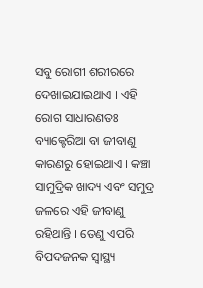ସବୁ ରୋଗୀ ଶରୀରରେ ଦେଖାଇଯାଇଥାଏ । ଏହି ରୋଗ ସାଧାରଣତଃ ବ୍ୟାକ୍ଟେରିଆ ବା ଜୀବାଣୁ କାରଣରୁ ହୋଇଥାଏ । କଞ୍ଚା ସାମୁଦ୍ରିକ ଖାଦ୍ୟ ଏବଂ ସମୁଦ୍ର ଜଳରେ ଏହି ଜୀବାଣୁ ରହିଥାନ୍ତି । ତେଣୁ ଏପରି ବିପଦଜନକ ସ୍ୱାସ୍ଥ୍ୟ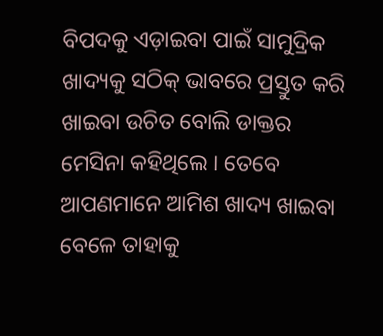ବିପଦକୁ ଏଡ଼ାଇବା ପାଇଁ ସାମୁଦ୍ରିକ ଖାଦ୍ୟକୁ ସଠିକ୍ ଭାବରେ ପ୍ରସ୍ତୁତ କରି ଖାଇବା ଉଚିତ ବୋଲି ଡାକ୍ତର ମେସିନା କହିଥିଲେ । ତେବେ ଆପଣମାନେ ଆମିଶ ଖାଦ୍ୟ ଖାଇବା ବେଳେ ତାହାକୁ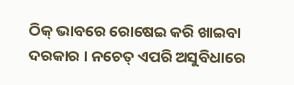ଠିକ୍ ଭାବରେ ରୋଷେଇ କରି ଖାଇବା ଦରକାର । ନଚେତ୍ ଏପରି ଅସୁବିଧାରେ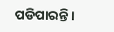ପଡିପାରନ୍ତି ।